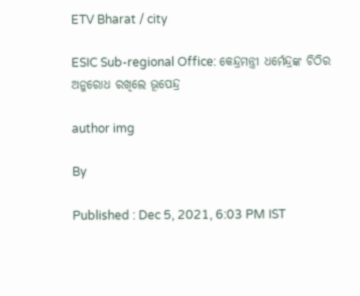ETV Bharat / city

ESIC Sub-regional Office: କେନ୍ଦ୍ରମନ୍ତ୍ରୀ ଧର୍ମେନ୍ଦ୍ରଙ୍କ ଚିଠିର ଅନୁରୋଧ ରଖିଲେ ଭୂପେନ୍ଦ୍ର

author img

By

Published : Dec 5, 2021, 6:03 PM IST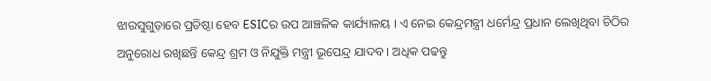ଝାରସୁଗୁଡ଼ାରେ ପ୍ରତିଷ୍ଠା ହେବ ESICର ଉପ ଆଞ୍ଚଳିକ କାର୍ଯ୍ୟାଳୟ । ଏ ନେଇ କେନ୍ଦ୍ରମନ୍ତ୍ରୀ ଧର୍ମେନ୍ଦ୍ର ପ୍ରଧାନ ଲେଖିଥିବା ଚିଠିର ଅନୁରୋଧ ରଖିଛନ୍ତି କେନ୍ଦ୍ର ଶ୍ରମ ଓ ନିଯୁକ୍ତି ମନ୍ତ୍ରୀ ଭୂପେନ୍ଦ୍ର ଯାଦବ । ଅଧିକ ପଢନ୍ତୁ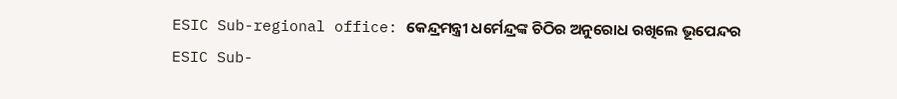ESIC Sub-regional office: କେନ୍ଦ୍ରମନ୍ତ୍ରୀ ଧର୍ମେନ୍ଦ୍ରଙ୍କ ଚିଠିର ଅନୁରୋଧ ରଖିଲେ ଭୂପେନ୍ଦର
ESIC Sub-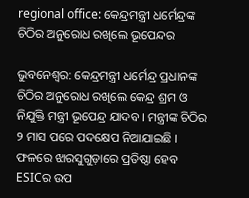regional office: କେନ୍ଦ୍ରମନ୍ତ୍ରୀ ଧର୍ମେନ୍ଦ୍ରଙ୍କ ଚିଠିର ଅନୁରୋଧ ରଖିଲେ ଭୂପେନ୍ଦର

ଭୁବନେଶ୍ବର: କେନ୍ଦ୍ରମନ୍ତ୍ରୀ ଧର୍ମେନ୍ଦ୍ର ପ୍ରଧାନଙ୍କ ଚିଠିର ଅନୁରୋଧ ରଖିଲେ କେନ୍ଦ୍ର ଶ୍ରମ ଓ ନିଯୁକ୍ତି ମନ୍ତ୍ରୀ ଭୂପେନ୍ଦ୍ର ଯାଦବ । ମନ୍ତ୍ରୀଙ୍କ ଚିଠିର ୨ ମାସ ପରେ ପଦକ୍ଷେପ ନିଆଯାଇଛି । ଫଳରେ ଝାରସୁଗୁଡ଼ାରେ ପ୍ରତିଷ୍ଠା ହେବ ESICର ଉପ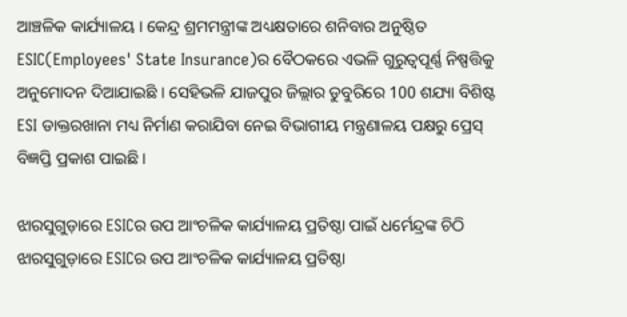ଆଞ୍ଚଳିକ କାର୍ଯ୍ୟାଳୟ । କେନ୍ଦ୍ର ଶ୍ରମମନ୍ତ୍ରୀଙ୍କ ଅଧ୍ୟକ୍ଷତାରେ ଶନିବାର ଅନୁଷ୍ଠିତ ESIC(Employees' State Insurance)ର ବୈଠକରେ ଏଭଳି ଗୁରୁତ୍ବପୂର୍ଣ୍ଣ ନିଷ୍ପତ୍ତିକୁ ଅନୁମୋଦନ ଦିଆଯାଇଛି । ସେହିଭଳି ଯାଜପୁର ଜିଲ୍ଲାର ଡୁବୁରିରେ 100 ଶଯ୍ୟା ବିଶିଷ୍ଟ ESI ଡାକ୍ତରଖାନା ମଧ୍ୟ ନିର୍ମାଣ କରାଯିବା ନେଇ ବିଭାଗୀୟ ମନ୍ତ୍ରଣାଳୟ ପକ୍ଷରୁ ପ୍ରେସ୍ ବିଜ୍ଞପ୍ତି ପ୍ରକାଶ ପାଇଛି ।

ଝାରସୁଗୁଡ଼ାରେ ESICର ଉପ ଆଂଚଳିକ କାର୍ଯ୍ୟାଳୟ ପ୍ରତିଷ୍ଠା ପାଇଁ ଧର୍ମେନ୍ଦ୍ରଙ୍କ ଚିଠି
ଝାରସୁଗୁଡ଼ାରେ ESICର ଉପ ଆଂଚଳିକ କାର୍ଯ୍ୟାଳୟ ପ୍ରତିଷ୍ଠା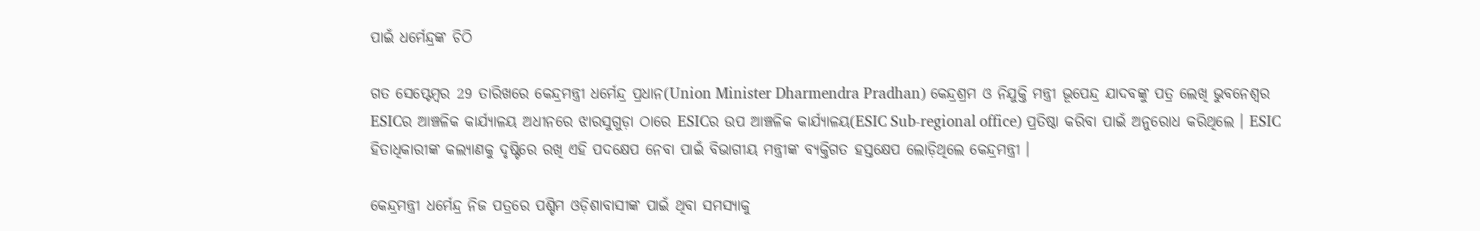ପାଇଁ ଧର୍ମେନ୍ଦ୍ରଙ୍କ ଚିଠି

ଗତ ସେପ୍ଟେମ୍ବର 29 ତାରିଖରେ କେନ୍ଦ୍ରମନ୍ତ୍ରୀ ଧର୍ମେନ୍ଦ୍ର ପ୍ରଧାନ(Union Minister Dharmendra Pradhan) କେନ୍ଦ୍ରଶ୍ରମ ଓ ନିଯୁକ୍ତି ମନ୍ତ୍ରୀ ଭୂପେନ୍ଦ୍ର ଯାଦବଙ୍କୁ ପତ୍ର ଲେଖି ଭୁବନେଶ୍ବର ESICର ଆଞ୍ଚଳିକ କାର୍ଯ୍ୟାଳୟ ଅଧୀନରେ ଝାରସୁଗୁଡ଼ା ଠାରେ ESICର ଉପ ଆଞ୍ଚଳିକ କାର୍ଯ୍ୟାଳୟ(ESIC Sub-regional office) ପ୍ରତିଷ୍ଠା କରିବା ପାଇଁ ଅନୁରୋଧ କରିଥିଲେ । ESIC ହିତାଧିକାରୀଙ୍କ କଲ୍ୟାଣକୁ ଦୃଷ୍ଟିରେ ରଖି ଏହି ପଦକ୍ଷେପ ନେବା ପାଇଁ ବିଭାଗୀୟ ମନ୍ତ୍ରୀଙ୍କ ବ୍ୟକ୍ତିଗତ ହସ୍ତକ୍ଷେପ ଲୋଡ଼ିଥିଲେ କେନ୍ଦ୍ରମନ୍ତ୍ରୀ ।

କେନ୍ଦ୍ରମନ୍ତ୍ରୀ ଧର୍ମେନ୍ଦ୍ର ନିଜ ପତ୍ରରେ ପଶ୍ଚିମ ଓଡ଼ିଶାବାସୀଙ୍କ ପାଇଁ ଥିବା ସମସ୍ୟାକୁ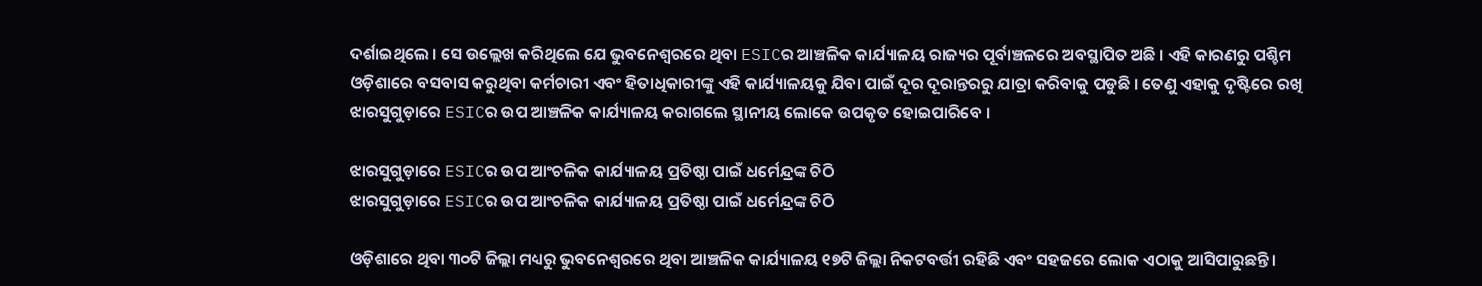ଦର୍ଶାଇଥିଲେ । ସେ ଉଲ୍ଲେଖ କରିଥିଲେ ଯେ ଭୁବନେଶ୍ବରରେ ଥିବା ESICର ଆଞ୍ଚଳିକ କାର୍ଯ୍ୟାଳୟ ରାଜ୍ୟର ପୂର୍ବାଞ୍ଚଳରେ ଅବସ୍ଥାପିତ ଅଛି । ଏହି କାରଣରୁ ପଶ୍ଚିମ ଓଡ଼ିଶାରେ ବସବାସ କରୁଥିବା କର୍ମଚାରୀ ଏବଂ ହିତାଧିକାରୀଙ୍କୁ ଏହି କାର୍ଯ୍ୟାଳୟକୁ ଯିବା ପାଇଁ ଦୂର ଦୂରାନ୍ତରରୁ ଯାତ୍ରା କରିବାକୁ ପଡୁଛି । ତେଣୁ ଏହାକୁ ଦୃଷ୍ଟିରେ ରଖି ଝାରସୁଗୁଡ଼ାରେ ESICର ଉପ ଆଞ୍ଚଳିକ କାର୍ଯ୍ୟାଳୟ କରାଗଲେ ସ୍ଥାନୀୟ ଲୋକେ ଉପକୃତ ହୋଇପାରିବେ ।

ଝାରସୁଗୁଡ଼ାରେ ESICର ଉପ ଆଂଚଳିକ କାର୍ଯ୍ୟାଳୟ ପ୍ରତିଷ୍ଠା ପାଇଁ ଧର୍ମେନ୍ଦ୍ରଙ୍କ ଚିଠି
ଝାରସୁଗୁଡ଼ାରେ ESICର ଉପ ଆଂଚଳିକ କାର୍ଯ୍ୟାଳୟ ପ୍ରତିଷ୍ଠା ପାଇଁ ଧର୍ମେନ୍ଦ୍ରଙ୍କ ଚିଠି

ଓଡ଼ିଶାରେ ଥିବା ୩୦ଟି ଜିଲ୍ଲା ମଧ୍ୟରୁ ଭୁବନେଶ୍ବରରେ ଥିବା ଆଞ୍ଚଳିକ କାର୍ଯ୍ୟାଳୟ ୧୭ଟି ଜିଲ୍ଲା ନିକଟବର୍ତ୍ତୀ ରହିଛି ଏବଂ ସହଜରେ ଲୋକ ଏଠାକୁ ଆସିପାରୁଛନ୍ତି ।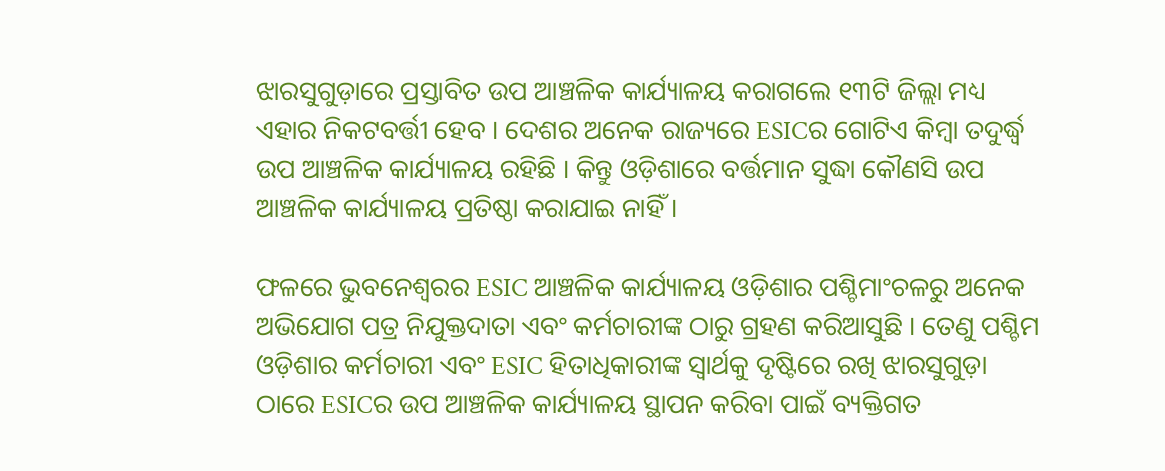ଝାରସୁଗୁଡ଼ାରେ ପ୍ରସ୍ତାବିତ ଉପ ଆଞ୍ଚଳିକ କାର୍ଯ୍ୟାଳୟ କରାଗଲେ ୧୩ଟି ଜିଲ୍ଲା ମଧ୍ୟ ଏହାର ନିକଟବର୍ତ୍ତୀ ହେବ । ଦେଶର ଅନେକ ରାଜ୍ୟରେ ESICର ଗୋଟିଏ କିମ୍ବା ତଦୁର୍ଦ୍ଧ୍ବ ଉପ ଆଞ୍ଚଳିକ କାର୍ଯ୍ୟାଳୟ ରହିଛି । କିନ୍ତୁ ଓଡ଼ିଶାରେ ବର୍ତ୍ତମାନ ସୁଦ୍ଧା କୌଣସି ଉପ ଆଞ୍ଚଳିକ କାର୍ଯ୍ୟାଳୟ ପ୍ରତିଷ୍ଠା କରାଯାଇ ନାହିଁ ।

ଫଳରେ ଭୁବନେଶ୍ବରର ESIC ଆଞ୍ଚଳିକ କାର୍ଯ୍ୟାଳୟ ଓଡ଼ିଶାର ପଶ୍ଚିମାଂଚଳରୁ ଅନେକ ଅଭିଯୋଗ ପତ୍ର ନିଯୁକ୍ତଦାତା ଏବଂ କର୍ମଚାରୀଙ୍କ ଠାରୁ ଗ୍ରହଣ କରିଆସୁଛି । ତେଣୁ ପଶ୍ଚିମ ଓଡ଼ିଶାର କର୍ମଚାରୀ ଏବଂ ESIC ହିତାଧିକାରୀଙ୍କ ସ୍ବାର୍ଥକୁ ଦୃଷ୍ଟିରେ ରଖି ଝାରସୁଗୁଡ଼ା ଠାରେ ESICର ଉପ ଆଞ୍ଚଳିକ କାର୍ଯ୍ୟାଳୟ ସ୍ଥାପନ କରିବା ପାଇଁ ବ୍ୟକ୍ତିଗତ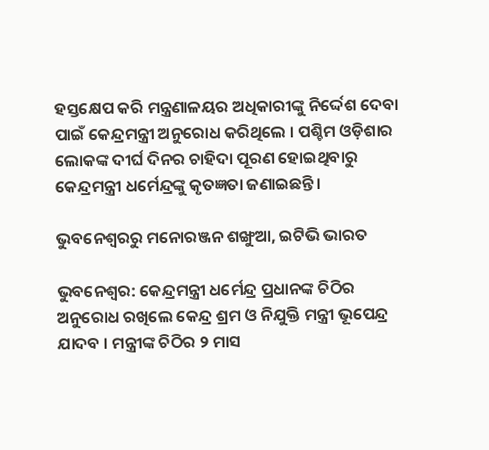ହସ୍ତକ୍ଷେପ କରି ମନ୍ତ୍ରଣାଳୟର ଅଧିକାରୀଙ୍କୁ ନିର୍ଦ୍ଦେଶ ଦେବା ପାଇଁ କେନ୍ଦ୍ରମନ୍ତ୍ରୀ ଅନୁରୋଧ କରିଥିଲେ । ପଶ୍ଚିମ ଓଡ଼ିଶାର ଲୋକଙ୍କ ଦୀର୍ଘ ଦିନର ଚାହିଦା ପୂରଣ ହୋଇଥିବାରୁ କେନ୍ଦ୍ରମନ୍ତ୍ରୀ ଧର୍ମେନ୍ଦ୍ରଙ୍କୁ କୃତଜ୍ଞତା ଜଣାଇଛନ୍ତି ।

ଭୁବନେଶ୍ବରରୁ ମନୋରଞ୍ଜନ ଶଙ୍ଖୁଆ, ଇଟିଭି ଭାରତ

ଭୁବନେଶ୍ବର: କେନ୍ଦ୍ରମନ୍ତ୍ରୀ ଧର୍ମେନ୍ଦ୍ର ପ୍ରଧାନଙ୍କ ଚିଠିର ଅନୁରୋଧ ରଖିଲେ କେନ୍ଦ୍ର ଶ୍ରମ ଓ ନିଯୁକ୍ତି ମନ୍ତ୍ରୀ ଭୂପେନ୍ଦ୍ର ଯାଦବ । ମନ୍ତ୍ରୀଙ୍କ ଚିଠିର ୨ ମାସ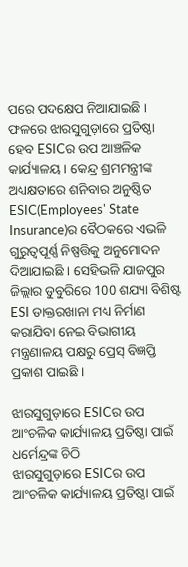ପରେ ପଦକ୍ଷେପ ନିଆଯାଇଛି । ଫଳରେ ଝାରସୁଗୁଡ଼ାରେ ପ୍ରତିଷ୍ଠା ହେବ ESICର ଉପ ଆଞ୍ଚଳିକ କାର୍ଯ୍ୟାଳୟ । କେନ୍ଦ୍ର ଶ୍ରମମନ୍ତ୍ରୀଙ୍କ ଅଧ୍ୟକ୍ଷତାରେ ଶନିବାର ଅନୁଷ୍ଠିତ ESIC(Employees' State Insurance)ର ବୈଠକରେ ଏଭଳି ଗୁରୁତ୍ବପୂର୍ଣ୍ଣ ନିଷ୍ପତ୍ତିକୁ ଅନୁମୋଦନ ଦିଆଯାଇଛି । ସେହିଭଳି ଯାଜପୁର ଜିଲ୍ଲାର ଡୁବୁରିରେ 100 ଶଯ୍ୟା ବିଶିଷ୍ଟ ESI ଡାକ୍ତରଖାନା ମଧ୍ୟ ନିର୍ମାଣ କରାଯିବା ନେଇ ବିଭାଗୀୟ ମନ୍ତ୍ରଣାଳୟ ପକ୍ଷରୁ ପ୍ରେସ୍ ବିଜ୍ଞପ୍ତି ପ୍ରକାଶ ପାଇଛି ।

ଝାରସୁଗୁଡ଼ାରେ ESICର ଉପ ଆଂଚଳିକ କାର୍ଯ୍ୟାଳୟ ପ୍ରତିଷ୍ଠା ପାଇଁ ଧର୍ମେନ୍ଦ୍ରଙ୍କ ଚିଠି
ଝାରସୁଗୁଡ଼ାରେ ESICର ଉପ ଆଂଚଳିକ କାର୍ଯ୍ୟାଳୟ ପ୍ରତିଷ୍ଠା ପାଇଁ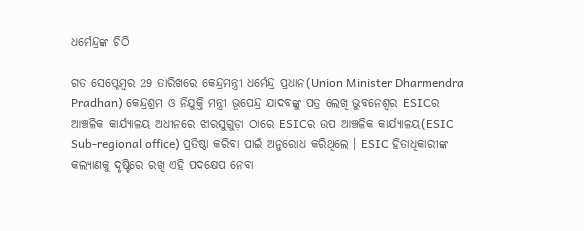ଧର୍ମେନ୍ଦ୍ରଙ୍କ ଚିଠି

ଗତ ସେପ୍ଟେମ୍ବର 29 ତାରିଖରେ କେନ୍ଦ୍ରମନ୍ତ୍ରୀ ଧର୍ମେନ୍ଦ୍ର ପ୍ରଧାନ(Union Minister Dharmendra Pradhan) କେନ୍ଦ୍ରଶ୍ରମ ଓ ନିଯୁକ୍ତି ମନ୍ତ୍ରୀ ଭୂପେନ୍ଦ୍ର ଯାଦବଙ୍କୁ ପତ୍ର ଲେଖି ଭୁବନେଶ୍ବର ESICର ଆଞ୍ଚଳିକ କାର୍ଯ୍ୟାଳୟ ଅଧୀନରେ ଝାରସୁଗୁଡ଼ା ଠାରେ ESICର ଉପ ଆଞ୍ଚଳିକ କାର୍ଯ୍ୟାଳୟ(ESIC Sub-regional office) ପ୍ରତିଷ୍ଠା କରିବା ପାଇଁ ଅନୁରୋଧ କରିଥିଲେ । ESIC ହିତାଧିକାରୀଙ୍କ କଲ୍ୟାଣକୁ ଦୃଷ୍ଟିରେ ରଖି ଏହି ପଦକ୍ଷେପ ନେବା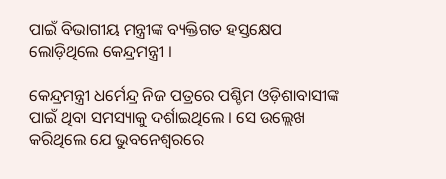ପାଇଁ ବିଭାଗୀୟ ମନ୍ତ୍ରୀଙ୍କ ବ୍ୟକ୍ତିଗତ ହସ୍ତକ୍ଷେପ ଲୋଡ଼ିଥିଲେ କେନ୍ଦ୍ରମନ୍ତ୍ରୀ ।

କେନ୍ଦ୍ରମନ୍ତ୍ରୀ ଧର୍ମେନ୍ଦ୍ର ନିଜ ପତ୍ରରେ ପଶ୍ଚିମ ଓଡ଼ିଶାବାସୀଙ୍କ ପାଇଁ ଥିବା ସମସ୍ୟାକୁ ଦର୍ଶାଇଥିଲେ । ସେ ଉଲ୍ଲେଖ କରିଥିଲେ ଯେ ଭୁବନେଶ୍ବରରେ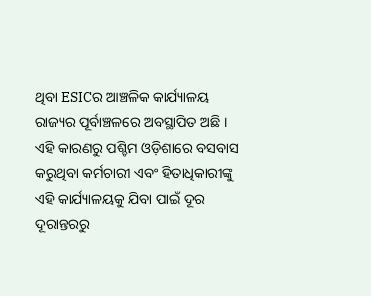ଥିବା ESICର ଆଞ୍ଚଳିକ କାର୍ଯ୍ୟାଳୟ ରାଜ୍ୟର ପୂର୍ବାଞ୍ଚଳରେ ଅବସ୍ଥାପିତ ଅଛି । ଏହି କାରଣରୁ ପଶ୍ଚିମ ଓଡ଼ିଶାରେ ବସବାସ କରୁଥିବା କର୍ମଚାରୀ ଏବଂ ହିତାଧିକାରୀଙ୍କୁ ଏହି କାର୍ଯ୍ୟାଳୟକୁ ଯିବା ପାଇଁ ଦୂର ଦୂରାନ୍ତରରୁ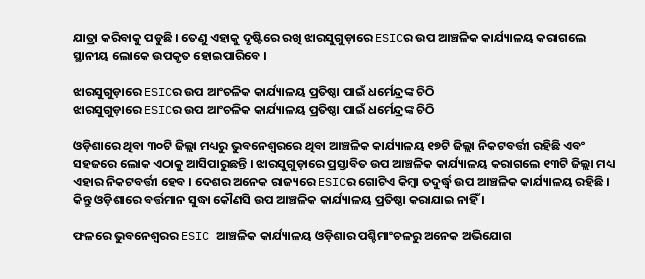ଯାତ୍ରା କରିବାକୁ ପଡୁଛି । ତେଣୁ ଏହାକୁ ଦୃଷ୍ଟିରେ ରଖି ଝାରସୁଗୁଡ଼ାରେ ESICର ଉପ ଆଞ୍ଚଳିକ କାର୍ଯ୍ୟାଳୟ କରାଗଲେ ସ୍ଥାନୀୟ ଲୋକେ ଉପକୃତ ହୋଇପାରିବେ ।

ଝାରସୁଗୁଡ଼ାରେ ESICର ଉପ ଆଂଚଳିକ କାର୍ଯ୍ୟାଳୟ ପ୍ରତିଷ୍ଠା ପାଇଁ ଧର୍ମେନ୍ଦ୍ରଙ୍କ ଚିଠି
ଝାରସୁଗୁଡ଼ାରେ ESICର ଉପ ଆଂଚଳିକ କାର୍ଯ୍ୟାଳୟ ପ୍ରତିଷ୍ଠା ପାଇଁ ଧର୍ମେନ୍ଦ୍ରଙ୍କ ଚିଠି

ଓଡ଼ିଶାରେ ଥିବା ୩୦ଟି ଜିଲ୍ଲା ମଧ୍ୟରୁ ଭୁବନେଶ୍ବରରେ ଥିବା ଆଞ୍ଚଳିକ କାର୍ଯ୍ୟାଳୟ ୧୭ଟି ଜିଲ୍ଲା ନିକଟବର୍ତ୍ତୀ ରହିଛି ଏବଂ ସହଜରେ ଲୋକ ଏଠାକୁ ଆସିପାରୁଛନ୍ତି । ଝାରସୁଗୁଡ଼ାରେ ପ୍ରସ୍ତାବିତ ଉପ ଆଞ୍ଚଳିକ କାର୍ଯ୍ୟାଳୟ କରାଗଲେ ୧୩ଟି ଜିଲ୍ଲା ମଧ୍ୟ ଏହାର ନିକଟବର୍ତ୍ତୀ ହେବ । ଦେଶର ଅନେକ ରାଜ୍ୟରେ ESICର ଗୋଟିଏ କିମ୍ବା ତଦୁର୍ଦ୍ଧ୍ବ ଉପ ଆଞ୍ଚଳିକ କାର୍ଯ୍ୟାଳୟ ରହିଛି । କିନ୍ତୁ ଓଡ଼ିଶାରେ ବର୍ତ୍ତମାନ ସୁଦ୍ଧା କୌଣସି ଉପ ଆଞ୍ଚଳିକ କାର୍ଯ୍ୟାଳୟ ପ୍ରତିଷ୍ଠା କରାଯାଇ ନାହିଁ ।

ଫଳରେ ଭୁବନେଶ୍ବରର ESIC ଆଞ୍ଚଳିକ କାର୍ଯ୍ୟାଳୟ ଓଡ଼ିଶାର ପଶ୍ଚିମାଂଚଳରୁ ଅନେକ ଅଭିଯୋଗ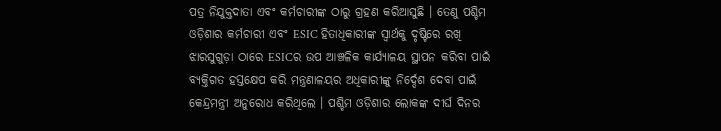ପତ୍ର ନିଯୁକ୍ତଦାତା ଏବଂ କର୍ମଚାରୀଙ୍କ ଠାରୁ ଗ୍ରହଣ କରିଆସୁଛି । ତେଣୁ ପଶ୍ଚିମ ଓଡ଼ିଶାର କର୍ମଚାରୀ ଏବଂ ESIC ହିତାଧିକାରୀଙ୍କ ସ୍ବାର୍ଥକୁ ଦୃଷ୍ଟିରେ ରଖି ଝାରସୁଗୁଡ଼ା ଠାରେ ESICର ଉପ ଆଞ୍ଚଳିକ କାର୍ଯ୍ୟାଳୟ ସ୍ଥାପନ କରିବା ପାଇଁ ବ୍ୟକ୍ତିଗତ ହସ୍ତକ୍ଷେପ କରି ମନ୍ତ୍ରଣାଳୟର ଅଧିକାରୀଙ୍କୁ ନିର୍ଦ୍ଦେଶ ଦେବା ପାଇଁ କେନ୍ଦ୍ରମନ୍ତ୍ରୀ ଅନୁରୋଧ କରିଥିଲେ । ପଶ୍ଚିମ ଓଡ଼ିଶାର ଲୋକଙ୍କ ଦୀର୍ଘ ଦିନର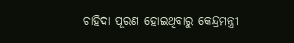ଚାହିଦା ପୂରଣ ହୋଇଥିବାରୁ କେନ୍ଦ୍ରମନ୍ତ୍ରୀ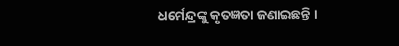ଧର୍ମେନ୍ଦ୍ରଙ୍କୁ କୃତଜ୍ଞତା ଜଣାଇଛନ୍ତି ।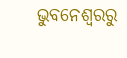ଭୁବନେଶ୍ବରରୁ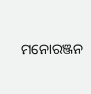ମନୋରଞ୍ଜନ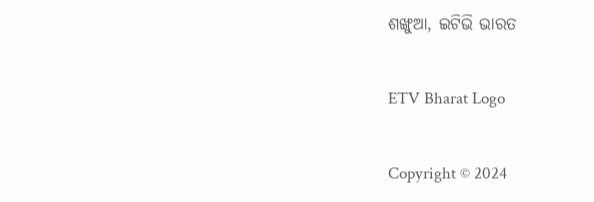ଶଙ୍ଖୁଆ, ଇଟିଭି ଭାରତ

ETV Bharat Logo

Copyright © 2024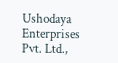Ushodaya Enterprises Pvt. Ltd.,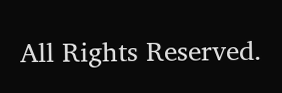All Rights Reserved.